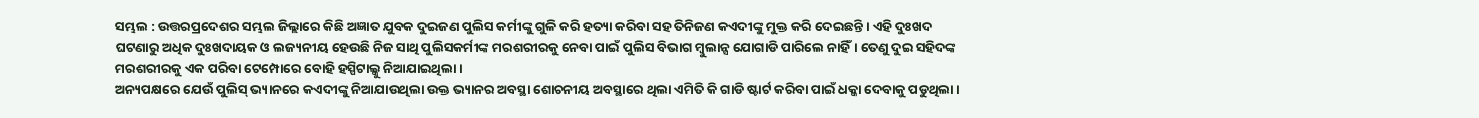ସମ୍ଭଲ : ଉତ୍ତରପ୍ରଦେଶର ସମ୍ଭଲ ଜିଲ୍ଲାରେ କିଛି ଅଜ୍ଞାତ ଯୁବକ ଦୁଇଜଣ ପୁଲିସ କର୍ମୀଙ୍କୁ ଗୁଳି କରି ହତ୍ୟା କରିବା ସହ ତିନିଜଣ କଏଦୀଙ୍କୁ ମୁକ୍ତ କରି ଦେଇଛନ୍ତି । ଏହି ଦୁଃଖଦ ଘଟଣାରୁ ଅଧିକ ଦୁଃଖଦାୟକ ଓ ଲଜ୍ୟନୀୟ ହେଉଛି ନିଜ ସାଥି ପୁଲିସକର୍ମୀଙ୍କ ମରଶରୀରକୁ ନେବା ପାଇଁ ପୁଲିସ ବିଭାଗ ମ୍ବୁଲାନ୍ସ ଯୋଗାଡି ପାରିଲେ ନାହିଁ। ତେଣୁ ଦୁଇ ସହିଦଙ୍କ ମରଶରୀରକୁ ଏକ ପରିବା ଟେମ୍ପୋରେ ବୋହି ହସ୍ପିଟାଲ୍କୁ ନିଆଯାଇଥିଲା।
ଅନ୍ୟପକ୍ଷରେ ଯେଉଁ ପୁଲିସ୍ ଭ୍ୟାନରେ କଏଦୀଙ୍କୁ ନିଆଯାଉଥିଲା ଉକ୍ତ ଭ୍ୟାନର ଅବସ୍ଥା ଶୋଚନୀୟ ଅବସ୍ଥାରେ ଥିଲା ଏମିତି କି ଗାଡି ଷ୍ଟାର୍ଟ କରିବା ପାଇଁ ଧକ୍କା ଦେବାକୁ ପଡୁଥିଲା ।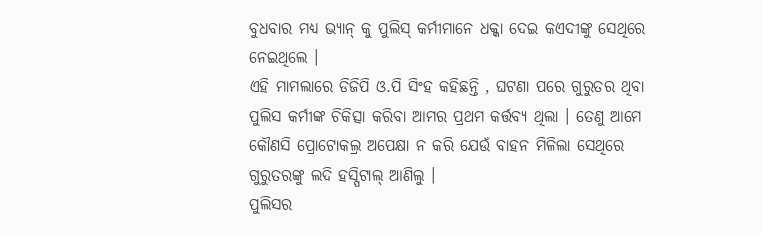ବୁଧବାର ମଧ୍ୟ ଭ୍ୟାନ୍ କୁ ପୁଲିସ୍ କର୍ମୀମାନେ ଧକ୍କା ଦେଇ କଏଦୀଙ୍କୁ ସେଥିରେ ନେଇଥିଲେ ।
ଏହି ମାମଲାରେ ଡିଜିପି ଓ.ପି ସିଂହ କହିଛନ୍ତି , ଘଟଣା ପରେ ଗୁରୁତର ଥିବା ପୁଲିସ କର୍ମୀଙ୍କ ଚିକିତ୍ସା କରିବା ଆମର ପ୍ରଥମ କର୍ତ୍ତବ୍ୟ ଥିଲା । ତେଣୁ ଆମେ କୌଣସି ପ୍ରୋଟୋକଲ୍ର ଅପେକ୍ଷା ନ କରି ଯେଉଁ ବାହନ ମିଳିଲା ସେଥିରେ ଗୁରୁତରଙ୍କୁ ଲଦି ହସ୍ପିଟାଲ୍ ଆଣିଲୁ ।
ପୁଲିସର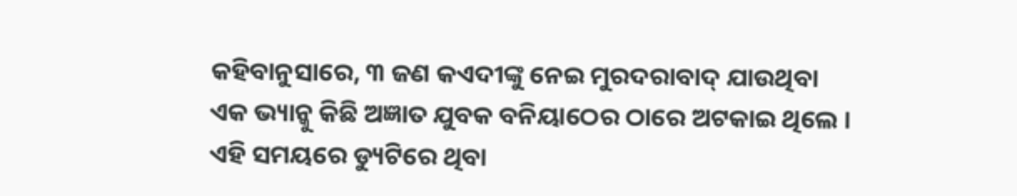କହିବାନୁସାରେ, ୩ ଜଣ କଏଦୀଙ୍କୁ ନେଇ ମୁରଦରାବାଦ୍ ଯାଉଥିବା ଏକ ଭ୍ୟାନ୍କୁ କିଛି ଅଜ୍ଞାତ ଯୁବକ ବନିୟାଠେର ଠାରେ ଅଟକାଇ ଥିଲେ । ଏହି ସମୟରେ ଡ୍ୟୁଟିରେ ଥିବା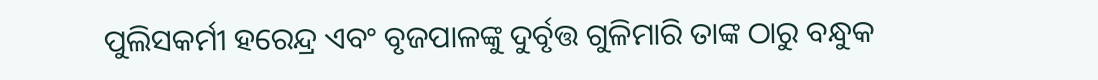ପୁଲିସକର୍ମୀ ହରେନ୍ଦ୍ର ଏବଂ ବୃଜପାଳଙ୍କୁ ଦୁର୍ବୃତ୍ତ ଗୁଳିମାରି ତାଙ୍କ ଠାରୁ ବନ୍ଧୁକ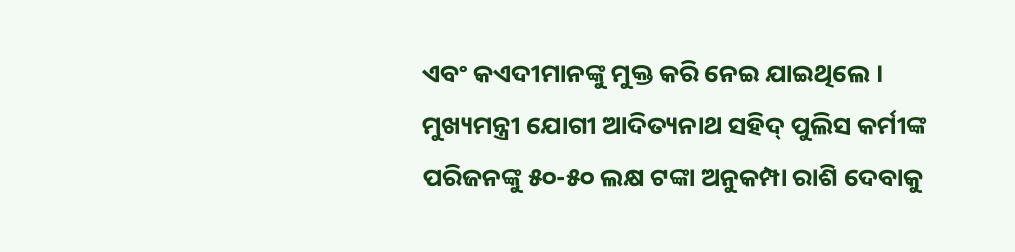ଏବଂ କଏଦୀମାନଙ୍କୁ ମୁକ୍ତ କରି ନେଇ ଯାଇଥିଲେ । ମୁଖ୍ୟମନ୍ତ୍ରୀ ଯୋଗୀ ଆଦିତ୍ୟନାଥ ସହିଦ୍ ପୁଲିସ କର୍ମୀଙ୍କ ପରିଜନଙ୍କୁ ୫୦-୫୦ ଲକ୍ଷ ଟଙ୍କା ଅନୁକମ୍ପା ରାଶି ଦେବାକୁ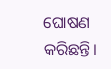ଘୋଷଣ କରିଛନ୍ତି।